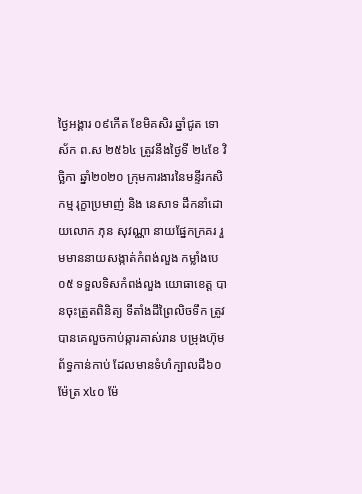ថ្ងៃអង្គារ ០៩កើត ខែមិគសិរ ឆ្នាំជូត ទោស័ក ព.ស ២៥៦៤ ត្រូវនឹងថ្ងៃទី ២៤ខែ វិច្ឆិកា ឆ្នាំ២០២០ ក្រុមការងារនៃមន្ទីរកសិកម្ម រុក្ខាប្រមាញ់ និង នេសាទ ដឹកនាំដោយលោក ភុន សុវណ្ណា នាយផ្នែកក្រគរ រួមមាននាយសង្កាត់កំពង់លួង កម្លាំងបេ០៥ ទទួលទិសកំពង់លួង យោធាខេត្ត បានចុះត្រួតពិនិត្យ ទីតាំងដីព្រៃលិចទឹក ត្រូវបានគេលួចកាប់ឆ្ការគាស់រាន បម្រុងហ៊ុមព័ទ្ធកាន់កាប់ ដែលមានទំហំក្បាលដី៦០ម៉ែត្រ x៤០ ម៉ែ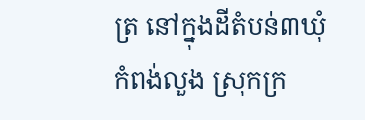ត្រ នៅក្នុងដីតំបន់៣ឃុំ កំពង់លួង ស្រុកក្រ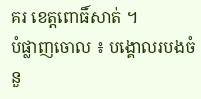គរ ខេត្តពោធិ៍សាត់ ។
បំផ្លាញចោល ៖ បង្គោលរបងចំនួ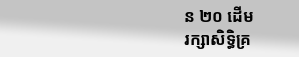ន ២០ ដើម
រក្សាសិទិ្ធគ្រ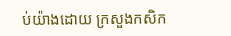ប់យ៉ាងដោយ ក្រសួងកសិក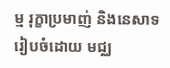ម្ម រុក្ខាប្រមាញ់ និងនេសាទ
រៀបចំដោយ មជ្ឈ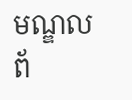មណ្ឌលព័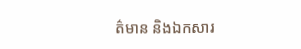ត៌មាន និងឯកសារ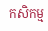កសិកម្ម